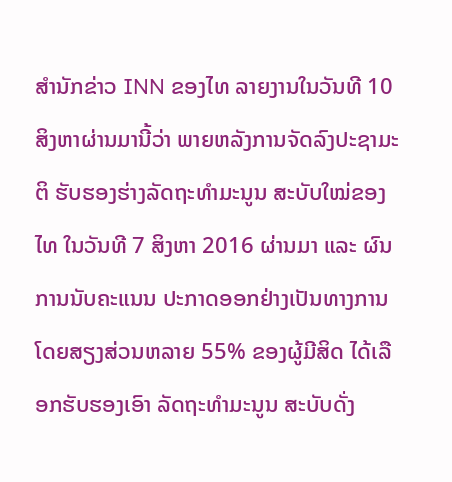ສຳນັກຂ່າວ INN ຂອງໄທ ລາຍງານໃນວັນທີ 10 ສິງຫາຜ່ານມານີ້ວ່າ ພາຍຫລັງການຈັດລົງປະຊາມະຕິ ຮັບຮອງຮ່າງລັດຖະທຳມະນູນ ສະບັບໃໝ່ຂອງໄທ ໃນວັນທີ 7 ສິງຫາ 2016 ຜ່ານມາ ແລະ ຜົນການນັບຄະແນນ ປະກາດອອກຢ່າງເປັນທາງການ ໂດຍສຽງສ່ວນຫລາຍ 55% ຂອງຜູ້ມີສິດ ໄດ້ເລືອກຮັບຮອງເອົາ ລັດຖະທຳມະນູນ ສະບັບດັ່ງ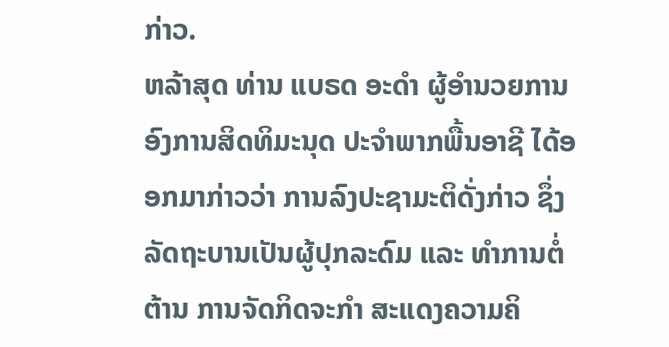ກ່າວ.
ຫລ້າສຸດ ທ່ານ ແບຣດ ອະດຳ ຜູ້ອຳນວຍການ ອົງການສິດທິມະນຸດ ປະຈຳພາກພື້ນອາຊີ ໄດ້ອອກມາກ່າວວ່າ ການລົງປະຊາມະຕິດັ່ງກ່າວ ຊຶ່ງລັດຖະບານເປັນຜູ້ປຸກລະດົມ ແລະ ທຳການຕໍ່ຕ້ານ ການຈັດກິດຈະກຳ ສະແດງຄວາມຄິ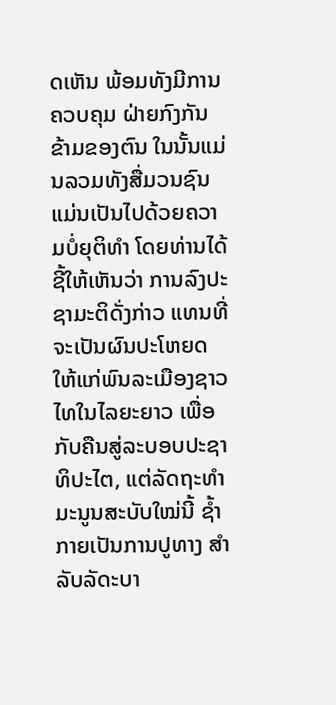ດເຫັນ ພ້ອມທັງມີການຄວບຄຸມ ຝ່າຍກົງກັນຂ້າມຂອງຕົນ ໃນນັ້ນແມ່ນລວມທັງສື່ມວນຊົນ ແມ່ນເປັນໄປດ້ວຍຄວາມບໍ່ຍຸຕິທຳ ໂດຍທ່ານໄດ້ຊີ້ໃຫ້ເຫັນວ່າ ການລົງປະຊາມະຕິດັ່ງກ່າວ ແທນທີ່ຈະເປັນຜົນປະໂຫຍດ ໃຫ້ແກ່ພົນລະເມືອງຊາວໄທໃນໄລຍະຍາວ ເພື່ອກັບຄືນສູ່ລະບອບປະຊາທິປະໄຕ, ແຕ່ລັດຖະທຳມະນູນສະບັບໃໝ່ນີ້ ຊ້ຳກາຍເປັນການປູທາງ ສຳລັບລັດະບາ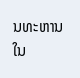ນທະຫານ ໃນ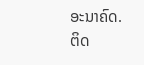ອະນາຄົດ.
ຕິດ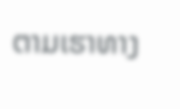ຕາມເຮາທາງ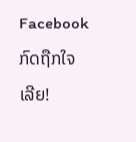Facebook ກົດຖືກໃຈເລີຍ!